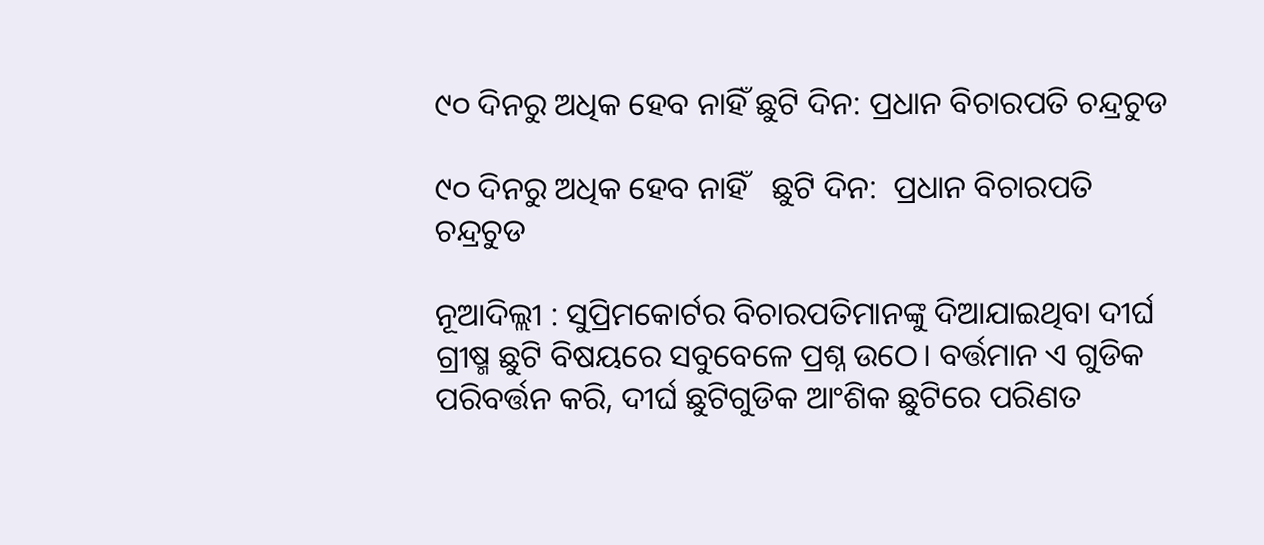୯୦ ଦିନରୁ ଅଧିକ ହେବ ନାହିଁ ଛୁଟି ଦିନ: ପ୍ରଧାନ ବିଚାରପତି ଚନ୍ଦ୍ରଚୁଡ

୯୦ ଦିନରୁ ଅଧିକ ହେବ ନାହିଁ   ଛୁଟି ଦିନ:  ପ୍ରଧାନ ବିଚାରପତି  ଚନ୍ଦ୍ରଚୁଡ

ନୂଆଦିଲ୍ଲୀ : ସୁପ୍ରିମକୋର୍ଟର ବିଚାରପତିମାନଙ୍କୁ ଦିଆଯାଇଥିବା ଦୀର୍ଘ ଗ୍ରୀଷ୍ମ ଛୁଟି ବିଷୟରେ ସବୁବେଳେ ପ୍ରଶ୍ନ ଉଠେ। ବର୍ତ୍ତମାନ ଏ ଗୁଡିକ ପରିବର୍ତ୍ତନ କରି, ଦୀର୍ଘ ଛୁଟିଗୁଡିକ ଆଂଶିକ ଛୁଟିରେ ପରିଣତ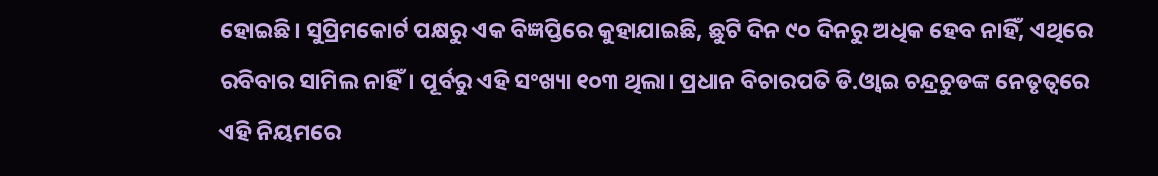ହୋଇଛି। ସୁପ୍ରିମକୋର୍ଟ ପକ୍ଷରୁ ଏକ ବିଜ୍ଞପ୍ତିରେ କୁହାଯାଇଛି, ଛୁଟି ଦିନ ୯୦ ଦିନରୁ ଅଧିକ ହେବ ନାହିଁ, ଏଥିରେ ରବିବାର ସାମିଲ ନାହିଁ। ପୂର୍ବରୁ ଏହି ସଂଖ୍ୟା ୧୦୩ ଥିଲା। ପ୍ରଧାନ ବିଚାରପତି ଡି.ଓ୍ବାଇ ଚନ୍ଦ୍ରଚୁଡଙ୍କ ନେତୃତ୍ୱରେ ଏହି ନିୟମରେ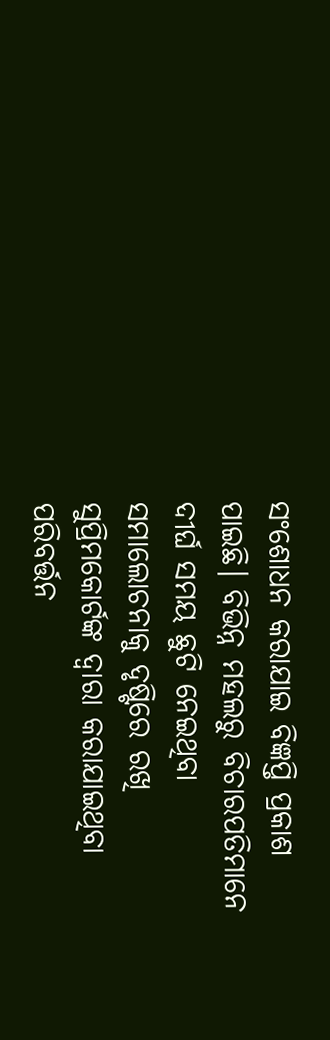ସଂଶୋଧନ କରାଯାଇ ବିଜ୍ଞପ୍ତି ପ୍ରକାଶ ପାଇଛି। ବିଭିନ୍ନ ମହଲରୁ ବିଚାରପତିମାନେ ଦୀର୍ଘ ସମୟ ଛୁଟି ନେଇଥିବା ସମାଲୋଚନାକୁ ଦୃଷ୍ଟିରେ ରଖି ସୁପ୍ରିମକୋର୍ଟଙ୍କ ଦ୍ୱାରା କରାଯାଇଥିବା ପରିବର୍ତ୍ତନ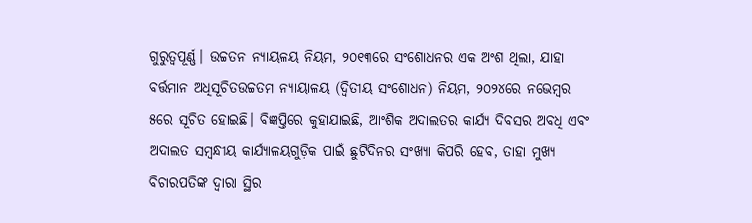ଗୁରୁତ୍ୱପୂର୍ଣ୍ଣ। ଉଚ୍ଚତନ ନ୍ୟାୟଳୟ ନିୟମ, ୨୦୧୩ରେ ସଂଶୋଧନର ଏକ ଅଂଶ ଥିଲା, ଯାହା ବର୍ତ୍ତମାନ ଅଧିସୂଚିତଉଚ୍ଚତମ ନ୍ୟାୟାଳୟ (ଦ୍ୱିତୀୟ ସଂଶୋଧନ) ନିୟମ, ୨୦୨୪ରେ ନଭେମ୍ବର ୫ରେ ସୂଚିତ ହୋଇଛି। ବିଜ୍ଞପ୍ତିରେ କୁହାଯାଇଛି, ଆଂଶିକ ଅଦାଲତର କାର୍ଯ୍ୟ ଦିବସର ଅବଧି ଏବଂ ଅଦାଲତ ସମ୍ବନ୍ଧୀୟ କାର୍ଯ୍ୟାଳୟଗୁଡ଼ିକ ପାଇଁ ଛୁଟିଦିନର ସଂଖ୍ୟା କିପରି ହେବ, ତାହା ମୁଖ୍ୟ ବିଚାରପତିଙ୍କ ଦ୍ୱାରା ସ୍ଥିର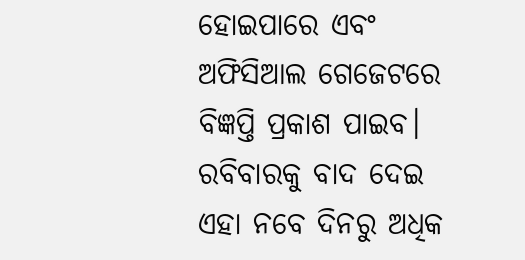ହୋଇପାରେ ଏବଂ ଅଫିସିଆଲ ଗେଜେଟରେ ବିଜ୍ଞପ୍ତି ପ୍ରକାଶ ପାଇବ। ରବିବାରକୁ ବାଦ ଦେଇ ଏହା ନବେ ଦିନରୁ ଅଧିକ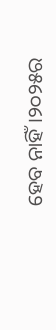ହେବ ନାହିଁ।୨୦୨୫ର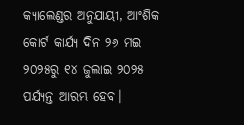କ୍ୟାଲେଣ୍ଡର ଅନୁଯାୟୀ, ଆଂଶିକ କୋର୍ଟ କାର୍ଯ୍ୟ ଦିନ ୨୬ ମଇ ୨୦୨୫ରୁ ୧୪ ଜୁଲାଇ ୨୦୨୫ ପର୍ଯ୍ୟନ୍ତ ଆରମ୍ଭ ହେବ।